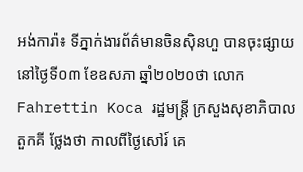អង់ការ៉ា៖ ទីភ្នាក់ងារព័ត៌មានចិនស៊ិនហួ បានចុះផ្សាយនៅថ្ងៃទី០៣ ខែឧសភា ឆ្នាំ២០២០ថា លោក Fahrettin Koca រដ្ឋមន្ត្រី ក្រសួងសុខាភិបាលតួកគី ថ្លែងថា កាលពីថ្ងៃសៅរ៍ គេ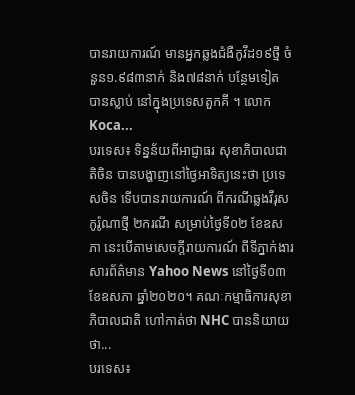បានរាយការណ៍ មានអ្នកឆ្លងជំងឺកូវីដ១៩ថ្មី ចំនួន១.៩៨៣នាក់ និង៧៨នាក់ បន្ថែមទៀត បានស្លាប់ នៅក្នុងប្រទេសតួកគី ។ លោក Koca...
បរទេស៖ ទិន្នន័យពីអាជ្ញាធរ សុខាភិបាលជាតិចិន បានបង្ហាញនៅថ្ងៃអាទិត្យនេះថា ប្រទេសចិន ទើបបានរាយការណ៍ ពីករណីឆ្លងវីរុសកូរ៉ូណាថ្មី ២ករណី សម្រាប់ថ្ងៃទី០២ ខែឧសភា នេះបើតាមសេចក្តីរាយការណ៍ ពីទីភ្នាក់ងារសារព័ត៌មាន Yahoo News នៅថ្ងៃទី០៣ ខែឧសភា ឆ្នាំ២០២០។ គណៈកម្មាធិការសុខា ភិបាលជាតិ ហៅកាត់ថា NHC បាននិយាយថា...
បរទេស៖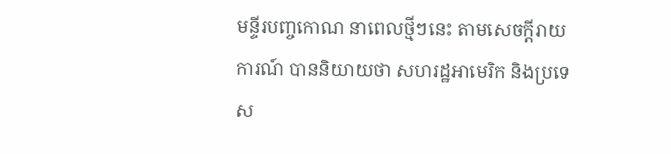មន្ទីរបញ្ចកោណ នាពេលថ្មីៗនេះ តាមសេចក្តីរាយការណ៍ បាននិយាយថា សហរដ្ឋអាមេរិក និងប្រទេស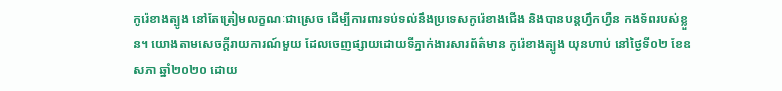កូរ៉េខាងត្បូង នៅតែត្រៀមលក្ខណៈជាស្រេច ដើម្បីការពារទប់ទល់នឹងប្រទេសកូរ៉េខាងជើង និងបានបន្តហ្វឹកហ្វឺន កងទ័ពរបស់ខ្លួន។ យោងតាមសេចក្តីរាយការណ៍មួយ ដែលចេញផ្សាយដោយទីភ្នាក់ងារសារព័ត៌មាន កូរ៉េខាងត្បូង យុនហាប់ នៅថ្ងៃទី០២ ខែឧសភា ឆ្នាំ២០២០ ដោយ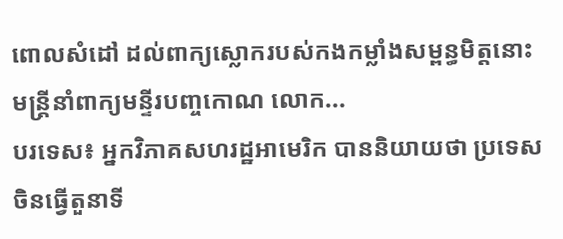ពោលសំដៅ ដល់ពាក្យស្លោករបស់កងកម្លាំងសម្ពន្ធមិត្តនោះ មន្ត្រីនាំពាក្យមន្ទីរបញ្ចកោណ លោក...
បរទេស៖ អ្នកវិភាគសហរដ្ឋអាមេរិក បាននិយាយថា ប្រទេសចិនធ្វើតួនាទី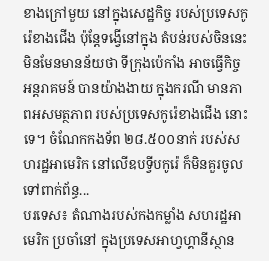ខាងក្រៅមួយ នៅក្នុងសេដ្ឋកិច្ច របស់ប្រទេសកូរ៉េខាងជើង ប៉ុន្តែទង្វើនៅក្នុង តំបន់របស់ចិននេះ មិនមែនមានន័យថា ទីក្រុងប៉េកាំង អាចធ្វើកិច្ចអន្តរាគមន៍ បានយ៉ាងងាយ ក្នុងករណី មានភាពអសមត្ថភាព របស់ប្រទេសកូរ៉េខាងជើង នោះទេ។ ចំណែកកងទ័ព ២៨.៥០០នាក់ របស់សហរដ្ឋអាមេរិក នៅលើឧបទ្វីបកូរ៉េ ក៏មិនគួរចូលទៅពាក់ព័ន្ធ...
បរទេស៖ តំណាងរបស់កងកម្លាំង សហរដ្ឋអាមេរិក ប្រចាំនៅ ក្នុងប្រទេសអាហ្វហ្គានីស្ថាន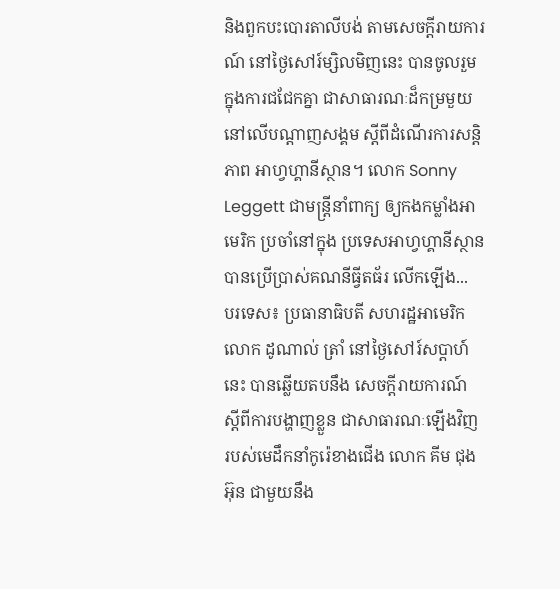និងពួកបះបោរតាលីបង់ តាមសេចក្តីរាយការណ៍ នៅថ្ងៃសៅរ៍ម្សិលមិញនេះ បានចូលរួមក្នុងការជជែកគ្នា ជាសាធារណៈដ៏កម្រមួយ នៅលើបណ្ដាញសង្គម ស្តីពីដំណើរការសន្តិភាព អាហ្វហ្គានីស្ថាន។ លោក Sonny Leggett ជាមន្ត្រីនាំពាក្យ ឲ្យកងកម្លាំងអាមេរិក ប្រចាំនៅក្នុង ប្រទេសអាហ្វហ្គានីស្ថាន បានប្រើប្រាស់គណនីធ្វីតធ័រ លើកឡើង...
បរទេស៖ ប្រធានាធិបតី សហរដ្ឋអាមេរិក លោក ដូណាល់ ត្រាំ នៅថ្ងៃសៅរ៍សប្ដាហ៍នេះ បានឆ្លើយតបនឹង សេចក្តីរាយការណ៍ ស្តីពីការបង្ហាញខ្លួន ជាសាធារណៈឡើងវិញ របស់មេដឹកនាំកូរ៉េខាងជើង លោក គីម ជុងអ៊ុន ជាមួយនឹង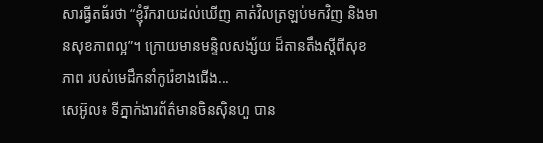សារធ្វីតធ័រថា “ខ្ញុំរីករាយដល់ឃើញ គាត់វិលត្រឡប់មកវិញ និងមានសុខភាពល្អ”។ ក្រោយមានមន្ទិលសង្ស័យ ដ៏តានតឹងស្តីពីសុខភាព របស់មេដឹកនាំកូរ៉េខាងជើង...
សេអ៊ូល៖ ទីភ្នាក់ងារព័ត៌មានចិនស៊ិនហួ បាន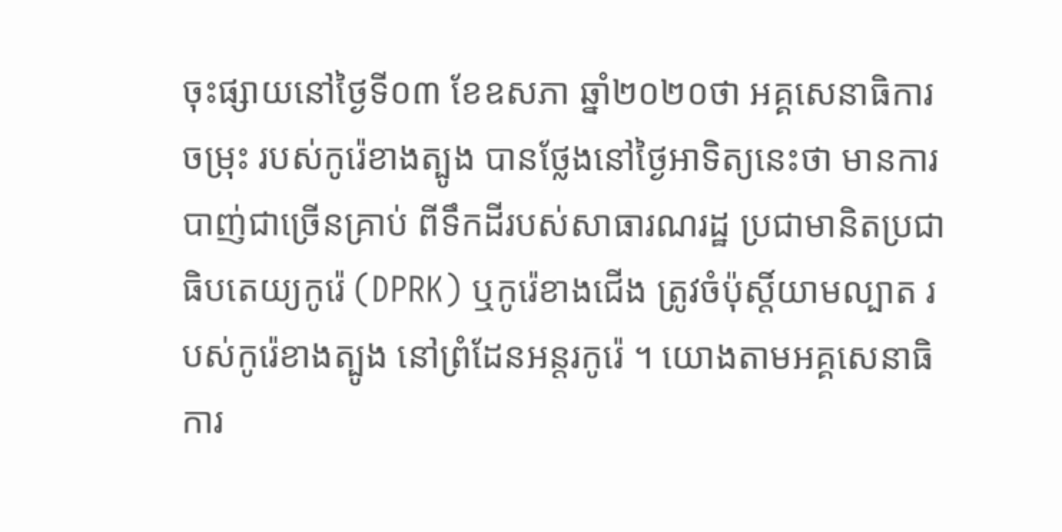ចុះផ្សាយនៅថ្ងៃទី០៣ ខែឧសភា ឆ្នាំ២០២០ថា អគ្គសេនាធិការចម្រុះ របស់កូរ៉េខាងត្បូង បានថ្លែងនៅថ្ងៃអាទិត្យនេះថា មានការបាញ់ជាច្រើនគ្រាប់ ពីទឹកដីរបស់សាធារណរដ្ឋ ប្រជាមានិតប្រជាធិបតេយ្យកូរ៉េ (DPRK) ឬកូរ៉េខាងជើង ត្រូវចំប៉ុស្តិ៍យាមល្បាត របស់កូរ៉េខាងត្បូង នៅព្រំដែនអន្តរកូរ៉េ ។ យោងតាមអគ្គសេនាធិការ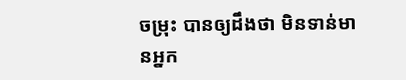ចម្រុះ បានឲ្យដឹងថា មិនទាន់មានអ្នក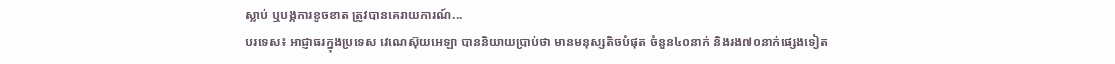ស្លាប់ ឬបង្កការខូចខាត ត្រូវបានគេរាយការណ៍...
បរទេស៖ អាជ្ញាធរក្នុងប្រទេស វេណេស៊ុយអេឡា បាននិយាយប្រាប់ថា មានមនុស្សតិចបំផុត ចំនួន៤០នាក់ និងរង៧០នាក់ផ្សេងទៀត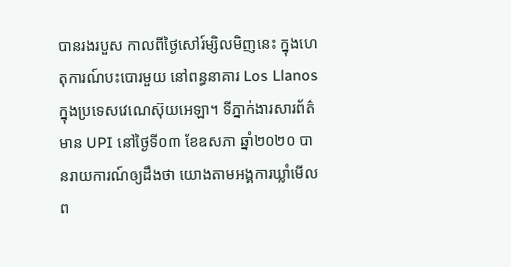បានរងរបួស កាលពីថ្ងៃសៅរ៍ម្សិលមិញនេះ ក្នុងហេតុការណ៍បះបោរមួយ នៅពន្ធនាគារ Los Llanos ក្នុងប្រទេសវេណេស៊ុយអេឡា។ ទីភ្នាក់ងារសារព័ត៌មាន UPI នៅថ្ងៃទី០៣ ខែឧសភា ឆ្នាំ២០២០ បានរាយការណ៍ឲ្យដឹងថា យោងតាមអង្គការឃ្លាំមើល ព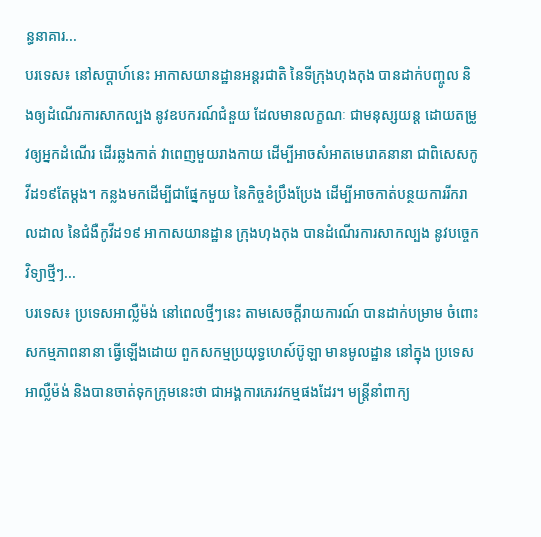ន្ធនាគារ...
បរទេស៖ នៅសប្តាហ៍នេះ អាកាសយានដ្ឋានអន្តរជាតិ នៃទីក្រុងហុងកុង បានដាក់បញ្ចូល និងឲ្យដំណើរការសាកល្បង នូវឧបករណ៍ជំនួយ ដែលមានលក្ខណៈ ជាមនុស្សយន្ត ដោយតម្រូវឲ្យអ្នកដំណើរ ដើរឆ្លងកាត់ វាពេញមួយរាងកាយ ដើម្បីអាចសំអាតមេរោគនានា ជាពិសេសកូវីដ១៩តែម្តង។ កន្លងមកដើម្បីជាផ្នែកមួយ នៃកិច្ចខំប្រឹងប្រែង ដើម្បីអាចកាត់បន្ថយការរីករាលដាល នៃជំងឺកូវីដ១៩ អាកាសយានដ្ឋាន ក្រុងហុងកុង បានដំណើរការសាកល្បង នូវបច្ចេកវិទ្យាថ្មីៗ...
បរទេស៖ ប្រទេសអាល្លឺម៉ង់ នៅពេលថ្មីៗនេះ តាមសេចក្តីរាយការណ៍ បានដាក់បម្រាម ចំពោះសកម្មភាពនានា ធ្វើឡើងដោយ ពួកសកម្មប្រយុទ្ធហេស៍ប៊ូឡា មានមូលដ្ឋាន នៅក្នុង ប្រទេសអាល្លឺម៉ង់ និងបានចាត់ទុកក្រុមនេះថា ជាអង្គការភេរវកម្មផងដែរ។ មន្ត្រីនាំពាក្យ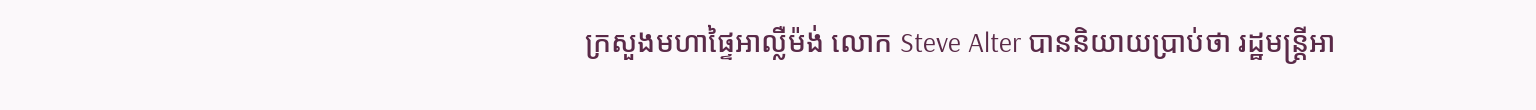ក្រសួងមហាផ្ទៃអាល្លឺម៉ង់ លោក Steve Alter បាននិយាយប្រាប់ថា រដ្ឋមន្ត្រីអា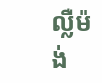ល្លឺម៉ង់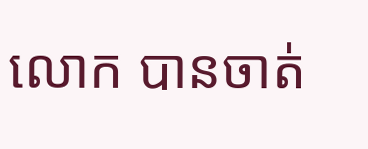លោក បានចាត់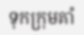ទុកក្រុមគាំ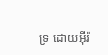ទ្រ ដោយអ៊ីរ៉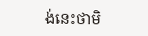ង់នេះថាមិ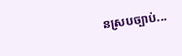នស្របច្បាប់...